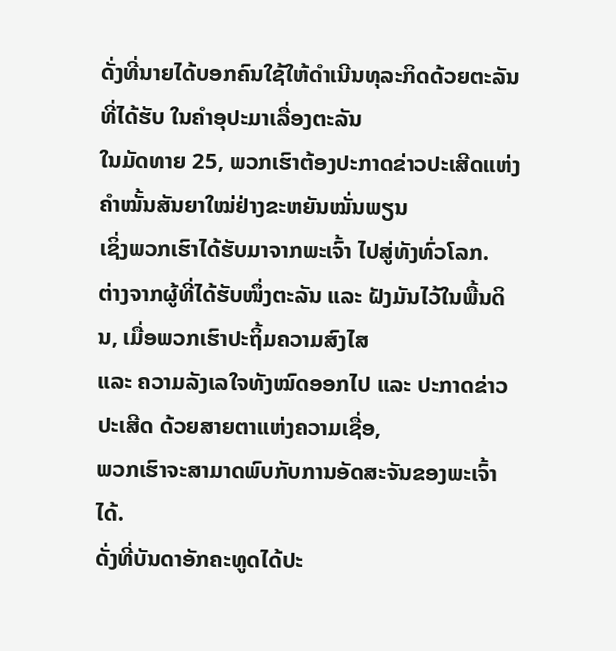ດັ່ງທີ່ນາຍໄດ້ບອກຄົນໃຊ້ໃຫ້ດໍາເນີນທຸລະກິດດ້ວຍຕະລັນທີ່ໄດ້ຮັບ ໃນຄໍາອຸປະມາເລື່ອງຕະລັນ
ໃນມັດທາຍ 25, ພວກເຮົາຕ້ອງປະກາດຂ່າວປະເສີດແຫ່ງຄໍາໝັ້ນສັນຍາໃໝ່ຢ່າງຂະຫຍັນໝັ່ນພຽນ
ເຊິ່ງພວກເຮົາໄດ້ຮັບມາຈາກພະເຈົ້າ ໄປສູ່ທັງທົ່ວໂລກ.
ຕ່າງຈາກຜູ້ທີ່ໄດ້ຮັບໜຶ່ງຕະລັນ ແລະ ຝັງມັນໄວ້ໃນພື້ນດິນ, ເມື່ອພວກເຮົາປະຖິ້ມຄວາມສົງໄສ
ແລະ ຄວາມລັງເລໃຈທັງໝົດອອກໄປ ແລະ ປະກາດຂ່າວປະເສີດ ດ້ວຍສາຍຕາແຫ່ງຄວາມເຊື່ອ,
ພວກເຮົາຈະສາມາດພົບກັບການອັດສະຈັນຂອງພະເຈົ້າໄດ້.
ດັ່ງທີ່ບັນດາອັກຄະທູດໄດ້ປະ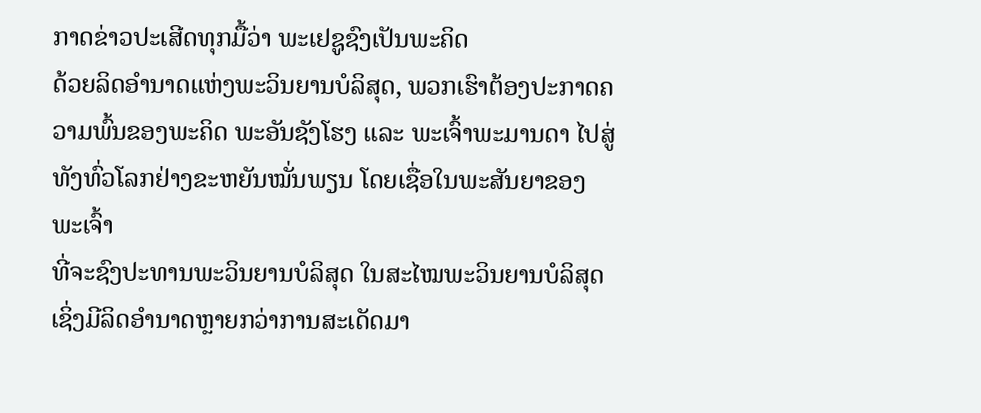ກາດຂ່າວປະເສີດທຸກມື້ວ່າ ພະເຢຊູຊົງເປັນພະຄິດ
ດ້ວຍລິດອໍານາດແຫ່ງພະວິນຍານບໍລິສຸດ, ພວກເຮົາຕ້ອງປະກາດຄວາມພົ້ນຂອງພະຄິດ ພະອັນຊັງໂຮງ ແລະ ພະເຈົ້າພະມານດາ ໄປສູ່ທັງທົ່ວໂລກຢ່າງຂະຫຍັນໝັ່ນພຽນ ໂດຍເຊື່ອໃນພະສັນຍາຂອງພະເຈົ້າ
ທີ່ຈະຊົງປະທານພະວິນຍານບໍລິສຸດ ໃນສະໄໝພະວິນຍານບໍລິສຸດ ເຊິ່ງມີລິດອໍານາດຫຼາຍກວ່າການສະເດັດມາ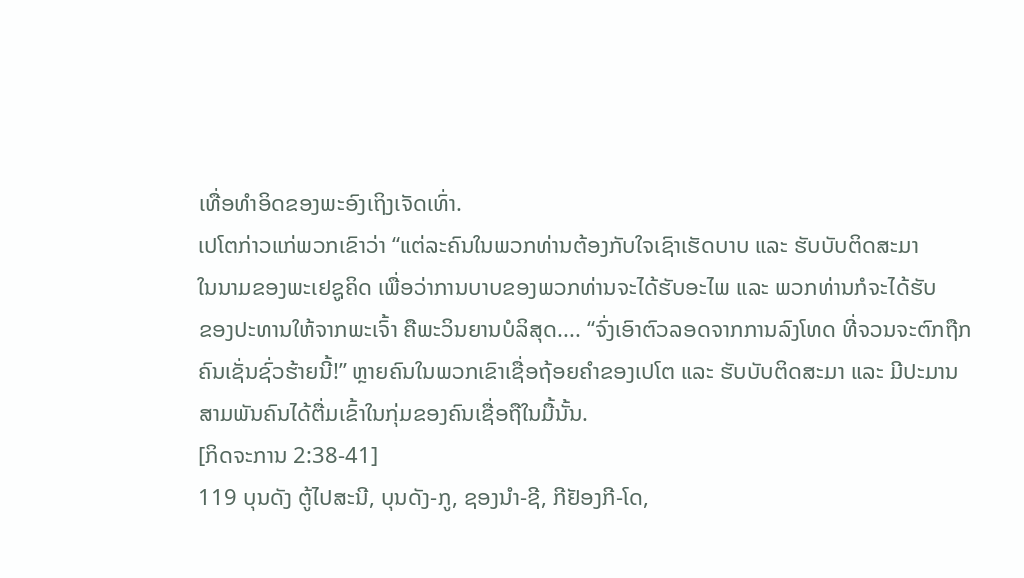ເທື່ອທໍາອິດຂອງພະອົງເຖິງເຈັດເທົ່າ.
ເປໂຕກ່າວແກ່ພວກເຂົາວ່າ “ແຕ່ລະຄົນໃນພວກທ່ານຕ້ອງກັບໃຈເຊົາເຮັດບາບ ແລະ ຮັບບັບຕິດສະມາ
ໃນນາມຂອງພະເຢຊູຄິດ ເພື່ອວ່າການບາບຂອງພວກທ່ານຈະໄດ້ຮັບອະໄພ ແລະ ພວກທ່ານກໍຈະໄດ້ຮັບ
ຂອງປະທານໃຫ້ຈາກພະເຈົ້າ ຄືພະວິນຍານບໍລິສຸດ.... “ຈົ່ງເອົາຕົວລອດຈາກການລົງໂທດ ທີ່ຈວນຈະຕົກຖືກ
ຄົນເຊັ່ນຊົ່ວຮ້າຍນີ້!” ຫຼາຍຄົນໃນພວກເຂົາເຊື່ອຖ້ອຍຄໍາຂອງເປໂຕ ແລະ ຮັບບັບຕິດສະມາ ແລະ ມີປະມານ
ສາມພັນຄົນໄດ້ຕື່ມເຂົ້າໃນກຸ່ມຂອງຄົນເຊື່ອຖືໃນມື້ນັ້ນ.
[ກິດຈະການ 2:38-41]
119 ບຸນດັງ ຕູ້ໄປສະນີ, ບຸນດັງ-ກູ, ຊອງນຳ-ຊີ, ກີຢັອງກີ-ໂດ,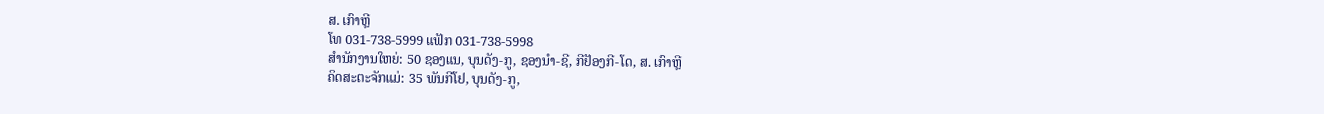ສ. ເກົາຫຼີ
ໂທ 031-738-5999 ແຟັກ 031-738-5998
ສໍານັກງານໃຫຍ່: 50 ຊອງແນ, ບຸນດັງ-ກູ, ຊອງນຳ-ຊີ, ກີຢັອງກີ-ໂດ, ສ. ເກົາຫຼີ
ຄິດສະຕະຈັກແມ່: 35 ພັນກີໂຢ, ບຸນດັງ-ກູ,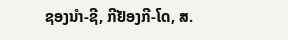ຊອງນຳ-ຊີ, ກີຢັອງກີ-ໂດ, ສ.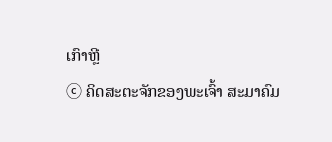ເກົາຫຼີ
ⓒ ຄິດສະຕະຈັກຂອງພະເຈົ້າ ສະມາຄົມ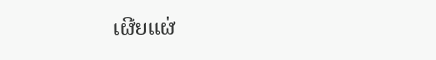ເຜີຍແຜ່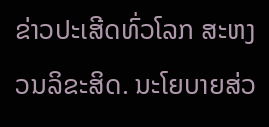ຂ່າວປະເສີດທົ່ວໂລກ ສະຫງວນລິຂະສິດ. ນະໂຍບາຍສ່ວ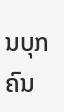ນບຸກຄົນ